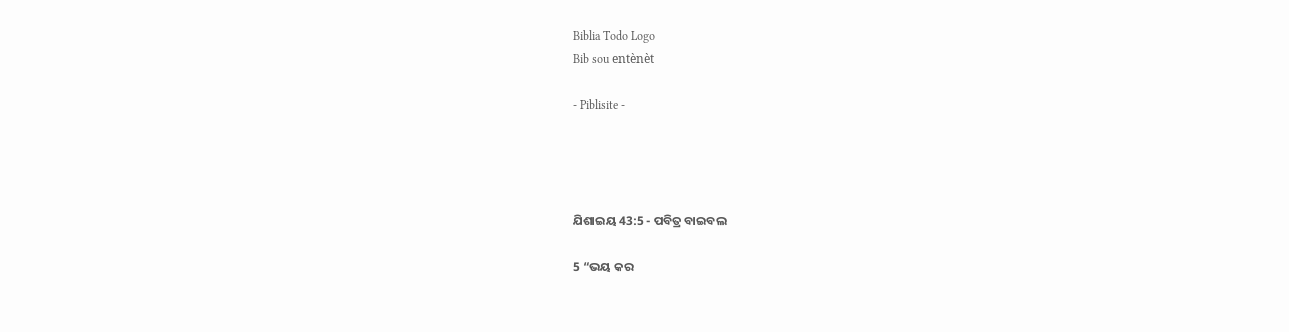Biblia Todo Logo
Bib sou entènèt

- Piblisite -




ଯିଶାଇୟ 43:5 - ପବିତ୍ର ବାଇବଲ

5 “ଭୟ କର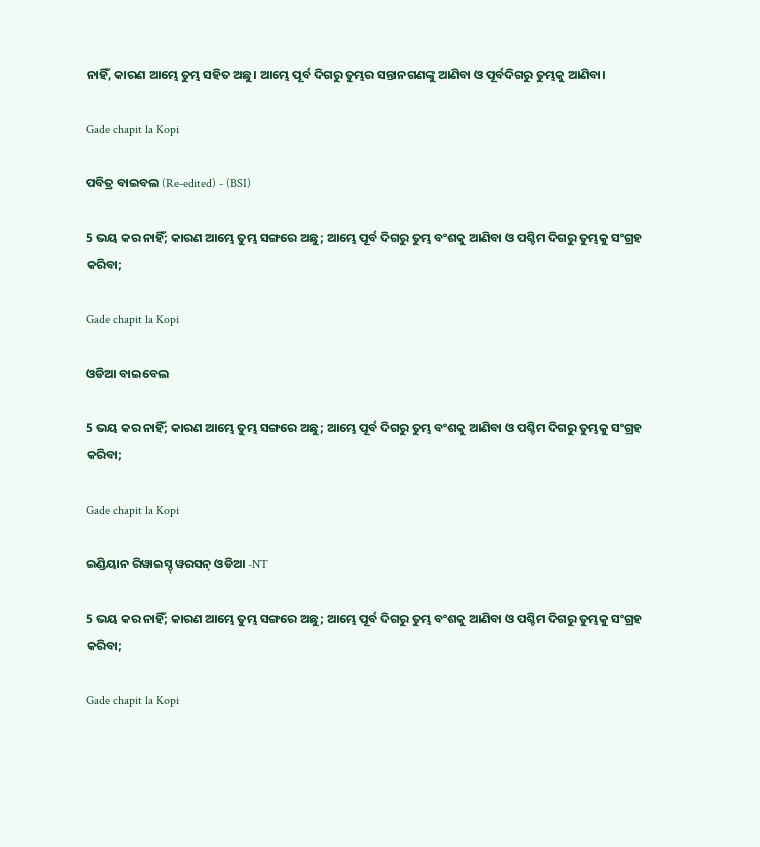ନାହିଁ, କାରଣ ଆମ୍ଭେ ତୁମ୍ଭ ସହିତ ଅଛୁ। ଆମ୍ଭେ ପୂର୍ବ ଦିଗରୁ ତୁମ୍ଭର ସନ୍ତାନଗଣଙ୍କୁ ଆଣିବା ଓ ପୂର୍ବଦିଗରୁ ତୁମ୍ଭକୁ ଆଣିବା।

Gade chapit la Kopi

ପବିତ୍ର ବାଇବଲ (Re-edited) - (BSI)

5 ଭୟ କର ନାହିଁ; କାରଣ ଆମ୍ଭେ ତୁମ୍ଭ ସଙ୍ଗରେ ଅଛୁ; ଆମ୍ଭେ ପୂର୍ବ ଦିଗରୁ ତୁମ୍ଭ ବଂଶକୁ ଆଣିବା ଓ ପଶ୍ଚିମ ଦିଗରୁ ତୁମ୍ଭକୁ ସଂଗ୍ରହ କରିବା;

Gade chapit la Kopi

ଓଡିଆ ବାଇବେଲ

5 ଭୟ କର ନାହିଁ; କାରଣ ଆମ୍ଭେ ତୁମ୍ଭ ସଙ୍ଗରେ ଅଛୁ; ଆମ୍ଭେ ପୂର୍ବ ଦିଗରୁ ତୁମ୍ଭ ବଂଶକୁ ଆଣିବା ଓ ପଶ୍ଚିମ ଦିଗରୁ ତୁମ୍ଭକୁ ସଂଗ୍ରହ କରିବା;

Gade chapit la Kopi

ଇଣ୍ଡିୟାନ ରିୱାଇସ୍ଡ୍ ୱରସନ୍ ଓଡିଆ -NT

5 ଭୟ କର ନାହିଁ; କାରଣ ଆମ୍ଭେ ତୁମ୍ଭ ସଙ୍ଗରେ ଅଛୁ; ଆମ୍ଭେ ପୂର୍ବ ଦିଗରୁ ତୁମ୍ଭ ବଂଶକୁ ଆଣିବା ଓ ପଶ୍ଚିମ ଦିଗରୁ ତୁମ୍ଭକୁ ସଂଗ୍ରହ କରିବା;

Gade chapit la Kopi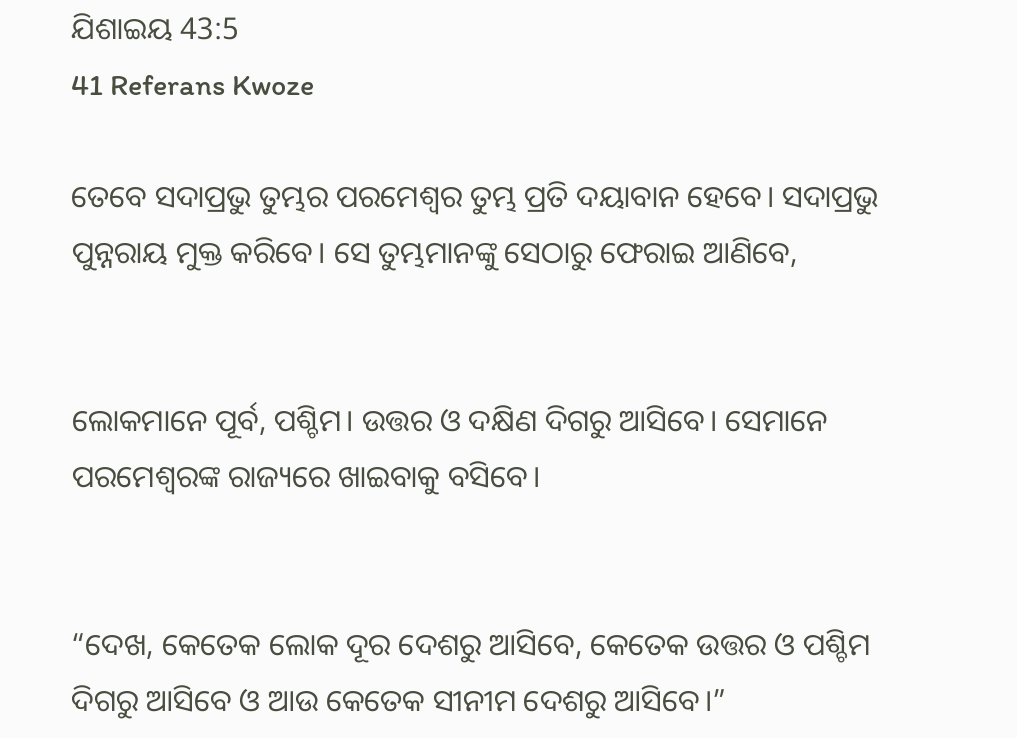ଯିଶାଇୟ 43:5
41 Referans Kwoze

ତେବେ ସଦାପ୍ରଭୁ ତୁମ୍ଭର ପରମେଶ୍ୱର ତୁମ୍ଭ ପ୍ରତି ଦୟାବାନ ହେବେ। ସଦାପ୍ରଭୁ ପୁନ୍ନରାୟ ମୁକ୍ତ କରିବେ। ସେ ତୁମ୍ଭମାନଙ୍କୁ ସେଠାରୁ ଫେରାଇ ଆଣିବେ,


ଲୋକମାନେ ପୂର୍ବ, ପଶ୍ଚିମ। ଉତ୍ତର ଓ ଦକ୍ଷିଣ ଦିଗରୁ ଆସିବେ। ସେମାନେ ପରମେଶ୍ୱରଙ୍କ ରାଜ୍ୟରେ ଖାଇବାକୁ ବସିବେ।


“ଦେଖ, କେତେକ ଲୋକ ଦୂର ଦେଶରୁ ଆସିବେ, କେତେକ ଉତ୍ତର ଓ ପଶ୍ଚିମ ଦିଗରୁ ଆସିବେ ଓ ଆଉ କେତେକ ସୀନୀମ ଦେଶରୁ ଆସିବେ।”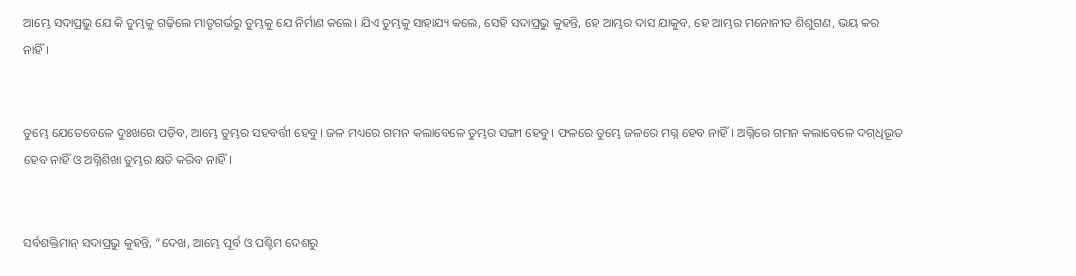ଆମ୍ଭେ ସଦାପ୍ରଭୁ ଯେ କି ତୁମ୍ଭକୁ ଗଢ଼ିଲେ ମାତୃଗର୍ଭରୁ ତୁମ୍ଭକୁ ଯେ ନିର୍ମାଣ କଲେ। ଯିଏ ତୁମ୍ଭକୁ ସାହାଯ୍ୟ କଲେ, ସେହି ସଦାପ୍ରଭୁ କୁହନ୍ତି, ହେ ଆମ୍ଭର ଦାସ ଯାକୁବ, ହେ ଆମ୍ଭର ମନୋନୀତ ଶିଶୁଗଣ, ଭୟ କର ନାହିଁ।


ତୁମ୍ଭେ ଯେତେବେଳେ ଦୁଃଖରେ ପଡ଼ିବ, ଆମ୍ଭେ ତୁମ୍ଭର ସହବର୍ତ୍ତୀ ହେବୁ। ଜଳ ମଧ୍ୟରେ ଗମନ କଲାବେଳେ ତୁମ୍ଭର ସଙ୍ଗୀ ହେବୁ। ଫଳରେ ତୁମ୍ଭେ ଜଳରେ ମଗ୍ନ ହେବ ନାହିଁ। ଅଗ୍ନିରେ ଗମନ କଲାବେଳେ ଦ‌ଗ୍‌ଧିଭୂତ ହେବ ନାହିଁ ଓ ଅଗ୍ନିଶିଖା ତୁମ୍ଭର କ୍ଷତି କରିବ ନାହିଁ।


ସର୍ବଶକ୍ତିମାନ୍ ସଦାପ୍ରଭୁ କୁହନ୍ତି, “ଦେଖ, ଆମ୍ଭେ ପୂର୍ବ ଓ ପଶ୍ଚିମ ଦେଶରୁ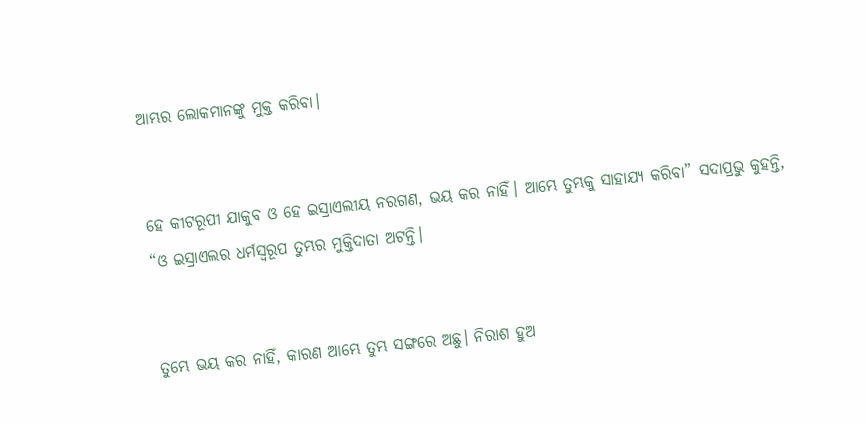ଆମ୍ଭର ଲୋକମାନଙ୍କୁ ମୁକ୍ତ କରିବା।


ହେ କୀଟରୂପୀ ଯାକୁବ ଓ ହେ ଇସ୍ରାଏଲୀୟ ନରଗଣ, ଭୟ କର ନାହିଁ। ଆମ୍ଭେ ତୁମ୍ଭକୁ ସାହାଯ୍ୟ କରିବା” ସଦାପ୍ରଭୁ କୁହନ୍ତି, “ଓ ଇସ୍ରାଏଲର ଧର୍ମସ୍ୱରୂପ ତୁମ୍ଭର ମୁକ୍ତିଦାତା ଅଟନ୍ତି।


ତୁମ୍ଭେ ଭୟ କର ନାହିଁ, କାରଣ ଆମ୍ଭେ ତୁମ୍ଭ ସଙ୍ଗରେ ଅଛୁ। ନିରାଶ ହୁଅ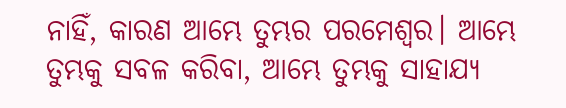ନାହିଁ, କାରଣ ଆମ୍ଭେ ତୁମ୍ଭର ପରମେଶ୍ୱର। ଆମ୍ଭେ ତୁମ୍ଭକୁ ସବଳ କରିବା, ଆମ୍ଭେ ତୁମ୍ଭକୁ ସାହାଯ୍ୟ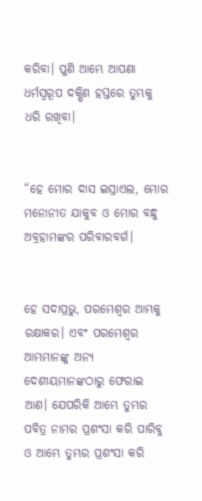କରିବା। ପୁଣି ଆମ୍ଭେ ଆପଣା ଧର୍ମସ୍ୱରୂପ ଦକ୍ଷିଣ ହସ୍ତରେ ତୁମ୍ଭକୁ ଧରି ରଖିବା।


“ହେ ମୋର ଦାସ ଇସ୍ରାଏଲ, ମୋର ମନୋନୀତ ଯାକୁବ ଓ ମୋର ବନ୍ଧୁ ଅବ୍ରହାମଙ୍କର ପରିବାରବର୍ଗ।


ହେ ସଦାପ୍ରଭୁ, ପରମେଶ୍ୱର ଆମ୍ଭକୁ ରକ୍ଷାକର। ଏବଂ ପରମେଶ୍ୱର ଆମ୍ଭମାନଙ୍କୁ ଅନ୍ୟ ଦେଶୀୟମାନଙ୍କଠାରୁ ଫେରାଇ ଆଣ। ଯେପରିକି ଆମ୍ଭେ ତୁମ୍ଭର ପବିତ୍ର ନାମର ପ୍ରଶଂସା କରି ପାରିବୁ ଓ ଆମ୍ଭେ ତୁମ୍ଭର ପ୍ରଶଂସା କରି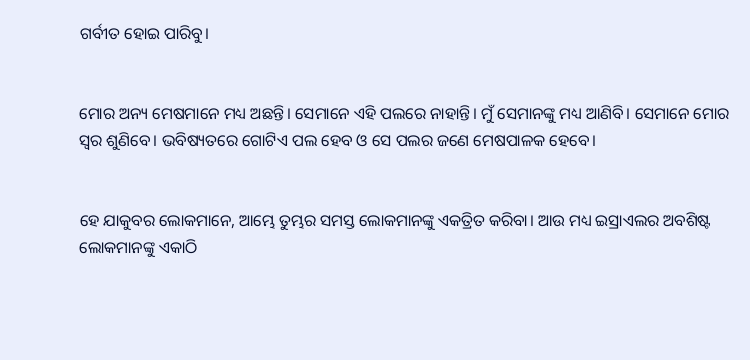ଗର୍ବୀତ ହୋଇ ପାରିବୁ।


ମୋର ଅନ୍ୟ ମେଷମାନେ ମଧ୍ୟ ଅଛନ୍ତି। ସେମାନେ ଏହି ପଲରେ ନାହାନ୍ତି। ମୁଁ ସେମାନଙ୍କୁ ମଧ୍ୟ ଆଣିବି। ସେମାନେ ମୋର ସ୍ୱର ଶୁଣିବେ। ଭବିଷ୍ୟତରେ ଗୋଟିଏ ପଲ ହେବ ଓ ସେ ପଲର ଜଣେ ମେଷପାଳକ ହେବେ।


ହେ ଯାକୁବର ଲୋକମାନେ, ଆମ୍ଭେ ତୁମ୍ଭର ସମସ୍ତ ଲୋକମାନଙ୍କୁ ଏକତ୍ରିତ କରିବା। ଆଉ ମଧ୍ୟ ଇସ୍ରାଏଲର ଅବଶିଷ୍ଟ ଲୋକମାନଙ୍କୁ ଏକାଠି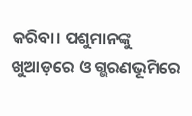କରିବା। ପଶୁମାନଙ୍କୁ ଖୁଆଡ଼ରେ ଓ ଗ୍ଭରଣଭୂମିରେ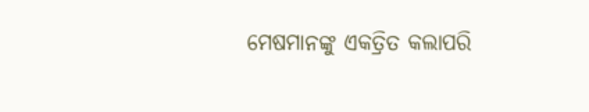ମେଷମାନଙ୍କୁ ଏକତ୍ରିତ କଲାପରି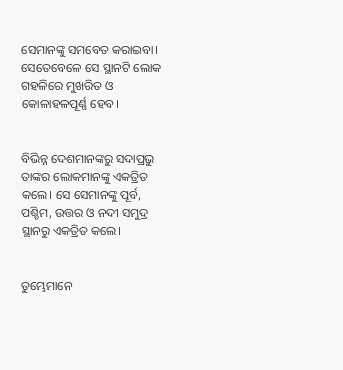ସେମାନଙ୍କୁ ସମବେତ କରାଇବା। ସେତେବେଳେ ସେ ସ୍ଥାନଟି ଲୋକ ଗହଳିରେ ମୁଖରିତ ଓ କୋଳାହଳପୂର୍ଣ୍ଣ ହେବ।


ବିଭିନ୍ନ ଦେଶମାନଙ୍କରୁ ସଦାପ୍ରଭୁ ତାଙ୍କର ଲୋକମାନଙ୍କୁ ଏକତ୍ରିତ କଲେ। ସେ ସେମାନଙ୍କୁ ପୂର୍ବ, ପଶ୍ଚିମ, ଉତ୍ତର ଓ ନଦୀ ସମୁଦ୍ର ସ୍ଥାନରୁ ଏକତ୍ରିତ କଲେ।


ତୁମ୍ଭେମାନେ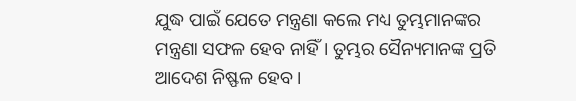ଯୁଦ୍ଧ ପାଇଁ ଯେତେ ମନ୍ତ୍ରଣା କଲେ ମଧ୍ୟ ତୁମ୍ଭମାନଙ୍କର ମନ୍ତ୍ରଣା ସଫଳ ହେବ ନାହିଁ। ତୁମ୍ଭର ସୈନ୍ୟମାନଙ୍କ ପ୍ରତି ଆଦେଶ ନିଷ୍ଫଳ ହେବ।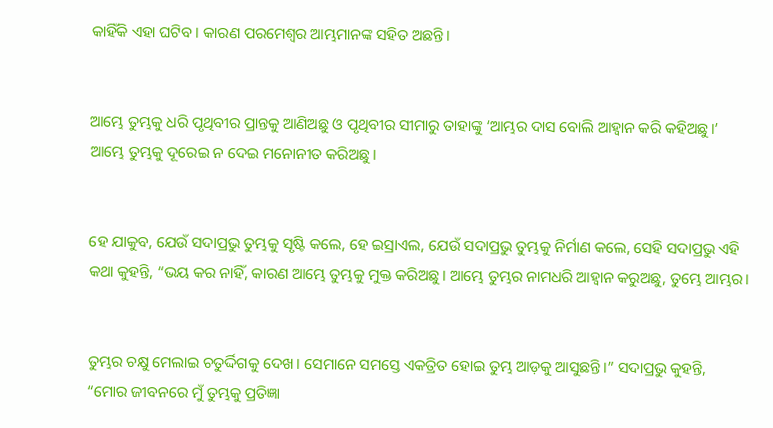କାହିଁକି ଏହା ଘଟିବ। କାରଣ ପରମେଶ୍ୱର ଆମ୍ଭମାନଙ୍କ ସହିତ ଅଛନ୍ତି।


ଆମ୍ଭେ ତୁମ୍ଭକୁ ଧରି ପୃଥିବୀର ପ୍ରାନ୍ତକୁ ଆଣିଅଛୁ ଓ ପୃଥିବୀର ସୀମାରୁ ତାହାଙ୍କୁ ‘ଆମ୍ଭର ଦାସ ବୋଲି ଆହ୍ୱାନ କରି କହିଅଛୁ।’ ଆମ୍ଭେ ତୁମ୍ଭକୁ ଦୂରେଇ ନ ଦେଇ ମନୋନୀତ କରିଅଛୁ।


ହେ ଯାକୁବ, ଯେଉଁ ସଦାପ୍ରଭୁ ତୁମ୍ଭକୁ ସୃଷ୍ଟି କଲେ, ହେ ଇସ୍ରାଏଲ, ଯେଉଁ ସଦାପ୍ରଭୁ ତୁମ୍ଭକୁ ନିର୍ମାଣ କଲେ, ସେହି ସଦାପ୍ରଭୁ ଏହି କଥା କୁହନ୍ତି, “ଭୟ କର ନାହିଁ, କାରଣ ଆମ୍ଭେ ତୁମ୍ଭକୁ ମୁକ୍ତ କରିଅଛୁ। ଆମ୍ଭେ ତୁମ୍ଭର ନାମଧରି ଆହ୍ୱାନ କରୁଅଛୁ, ତୁମ୍ଭେ ଆମ୍ଭର।


ତୁମ୍ଭର ଚକ୍ଷୁ ମେଲାଇ ଚତୁର୍ଦ୍ଦିଗକୁ ଦେଖ। ସେମାନେ ସମସ୍ତେ ଏକତ୍ରିତ ହୋଇ ତୁମ୍ଭ ଆଡ଼କୁ ଆସୁଛନ୍ତି।” ସଦାପ୍ରଭୁ କୁହନ୍ତି, “ମୋର ଜୀବନରେ ମୁଁ ତୁମ୍ଭକୁ ପ୍ରତିଜ୍ଞା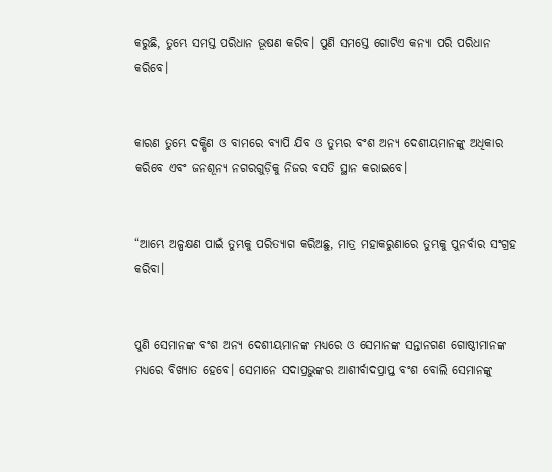କରୁଛି, ତୁମ୍ଭେ ସମସ୍ତ ପରିଧାନ ଭୂଷଣ କରିବ। ପୁଣି ସମସ୍ତେ ଗୋଟିଏ କନ୍ୟା ପରି ପରିଧାନ କରିବେ।


କାରଣ ତୁମ୍ଭେ ଦକ୍ଷିଣ ଓ ବାମରେ ବ୍ୟାପି ଯିବ ଓ ତୁମ୍ଭର ବଂଶ ଅନ୍ୟ ଦେଶୀୟମାନଙ୍କୁ ଅଧିକାର କରିବେ ଏବଂ ଜନଶୂନ୍ୟ ନଗରଗୁଡ଼ିକୁ ନିଜର ବସତି ସ୍ଥାନ କରାଇବେ।


“ଆମ୍ଭେ ଅଳ୍ପକ୍ଷଣ ପାଇଁ ତୁମ୍ଭକୁ ପରିତ୍ୟାଗ କରିଅଛୁ, ମାତ୍ର ମହାକରୁଣାରେ ତୁମ୍ଭକୁ ପୁନର୍ବାର ସଂଗ୍ରହ କରିବା।


ପୁଣି ସେମାନଙ୍କ ବଂଶ ଅନ୍ୟ ଦେଶୀୟମାନଙ୍କ ମଧ୍ୟରେ ଓ ସେମାନଙ୍କ ସନ୍ତାନଗଣ ଗୋଷ୍ଠୀମାନଙ୍କ ମଧ୍ୟରେ ବିଖ୍ୟାତ ହେବେ। ସେମାନେ ସଦାପ୍ରଭୁଙ୍କର ଆଶୀର୍ବାଦପ୍ରାପ୍ତ ବଂଶ ବୋଲି ସେମାନଙ୍କୁ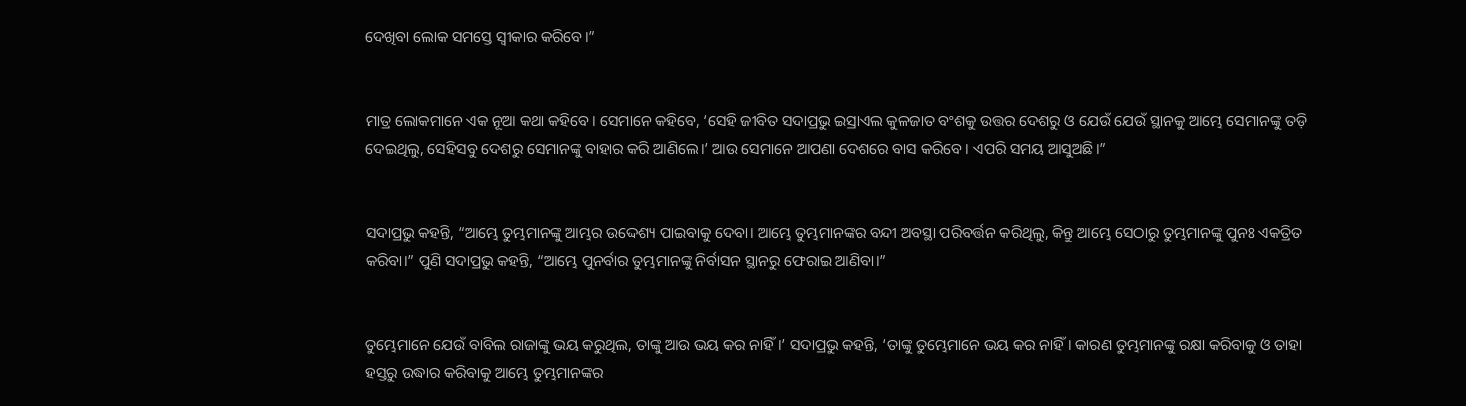ଦେଖିବା ଲୋକ ସମସ୍ତେ ସ୍ୱୀକାର କରିବେ।”


ମାତ୍ର ଲୋକମାନେ ଏକ ନୂଆ କଥା କହିବେ। ସେମାନେ କହିବେ, ‘ସେହି ଜୀବିତ ସଦାପ୍ରଭୁ ଇସ୍ରାଏଲ କୁଳଜାତ ବଂଶକୁ ଉତ୍ତର ଦେଶରୁ ଓ ଯେଉଁ ଯେଉଁ ସ୍ଥାନକୁ ଆମ୍ଭେ ସେମାନଙ୍କୁ ତଡ଼ି ଦେଇଥିଲୁ, ସେହିସବୁ ଦେଶରୁ ସେମାନଙ୍କୁ ବାହାର କରି ଆଣିଲେ।’ ଆଉ ସେମାନେ ଆପଣା ଦେଶରେ ବାସ କରିବେ। ଏପରି ସମୟ ଆସୁଅଛି।”


ସଦାପ୍ରଭୁ କହନ୍ତି, “ଆମ୍ଭେ ତୁମ୍ଭମାନଙ୍କୁ ଆମ୍ଭର ଉଦ୍ଦେଶ୍ୟ ପାଇବାକୁ ଦେବା। ଆମ୍ଭେ ତୁମ୍ଭମାନଙ୍କର ବନ୍ଦୀ ଅବସ୍ଥା ପରିବର୍ତ୍ତନ କରିଥିଲୁ, କିନ୍ତୁ ଆମ୍ଭେ ସେଠାରୁ ତୁମ୍ଭମାନଙ୍କୁ ପୁନଃ ଏକତ୍ରିତ କରିବା।” ପୁଣି ସଦାପ୍ରଭୁ କହନ୍ତି, “ଆମ୍ଭେ ପୁନର୍ବାର ତୁମ୍ଭମାନଙ୍କୁ ନିର୍ବାସନ ସ୍ଥାନରୁ ଫେରାଇ ଆଣିବା।”


ତୁମ୍ଭେମାନେ ଯେଉଁ ବାବିଲ ରାଜାଙ୍କୁ ଭୟ କରୁଥିଲ, ତାଙ୍କୁ ଆଉ ଭୟ କର ନାହିଁ।’ ସଦାପ୍ରଭୁ କହନ୍ତି, ‘ତାଙ୍କୁ ତୁମ୍ଭେମାନେ ଭୟ କର ନାହିଁ। କାରଣ ତୁମ୍ଭମାନଙ୍କୁ ରକ୍ଷା କରିବାକୁ ଓ ତାହା ହସ୍ତରୁ ଉଦ୍ଧାର କରିବାକୁ ଆମ୍ଭେ ତୁମ୍ଭମାନଙ୍କର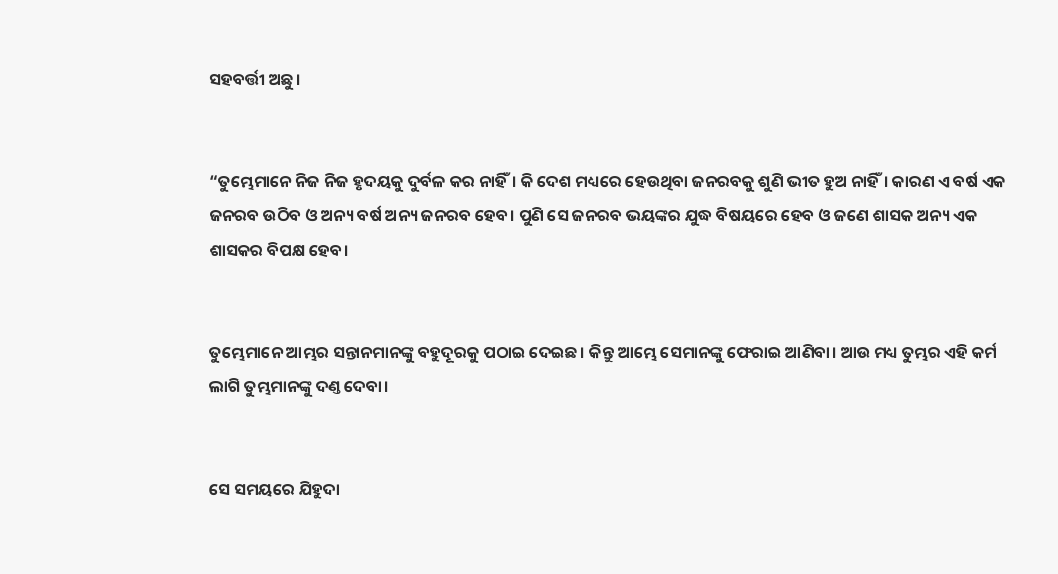ସହବର୍ତ୍ତୀ ଅଛୁ।


“ତୁମ୍ଭେମାନେ ନିଜ ନିଜ ହୃଦୟକୁ ଦୁର୍ବଳ କର ନାହିଁ। କି ଦେଶ ମଧ୍ୟରେ ହେଉଥିବା ଜନରବକୁ ଶୁଣି ଭୀତ ହୁଅ ନାହିଁ। କାରଣ ଏ ବର୍ଷ ଏକ ଜନରବ ଉଠିବ ଓ ଅନ୍ୟ ବର୍ଷ ଅନ୍ୟ ଜନରବ ହେବ। ପୁଣି ସେ ଜନରବ ଭୟଙ୍କର ଯୁଦ୍ଧ ବିଷୟରେ ହେବ ଓ ଜଣେ ଶାସକ ଅନ୍ୟ ଏକ ଶାସକର ବିପକ୍ଷ ହେବ।


ତୁମ୍ଭେମାନେ ଆମ୍ଭର ସନ୍ତାନମାନଙ୍କୁ ବହୁଦୂରକୁ ପଠାଇ ଦେଇଛ। କିନ୍ତୁ ଆମ୍ଭେ ସେମାନଙ୍କୁ ଫେରାଇ ଆଣିବା। ଆଉ ମଧ୍ୟ ତୁମ୍ଭର ଏହି କର୍ମ ଲାଗି ତୁମ୍ଭମାନଙ୍କୁ ଦଣ୍ତ ଦେବା।


ସେ ସମୟରେ ଯିହୁଦା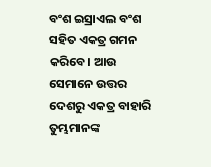ବଂଶ ଇସ୍ରାଏଲ ବଂଶ ସହିତ ଏକତ୍ର ଗମନ କରିବେ। ଆଉ ସେମାନେ ଉତ୍ତର ଦେଶରୁ ଏକତ୍ର ବାହାରି ତୁମ୍ଭମାନଙ୍କ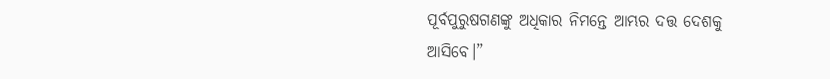ପୂର୍ବପୁରୁଷଗଣଙ୍କୁ ଅଧିକାର ନିମନ୍ତେ ଆମ୍ଭର ଦତ୍ତ ଦେଶକୁ ଆସିବେ।”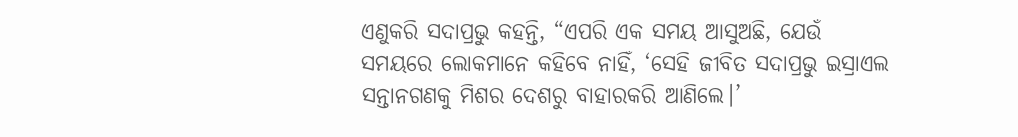ଏଣୁକରି ସଦାପ୍ରଭୁ କହନ୍ତି, “ଏପରି ଏକ ସମୟ ଆସୁଅଛି, ଯେଉଁ ସମୟରେ ଲୋକମାନେ କହିବେ ନାହିଁ, ‘ସେହି ଜୀବିତ ସଦାପ୍ରଭୁ ଇସ୍ରାଏଲ ସନ୍ତାନଗଣକୁ ମିଶର ଦେଶରୁ ବାହାରକରି ଆଣିଲେ।’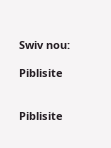Swiv nou:

Piblisite


Piblisite